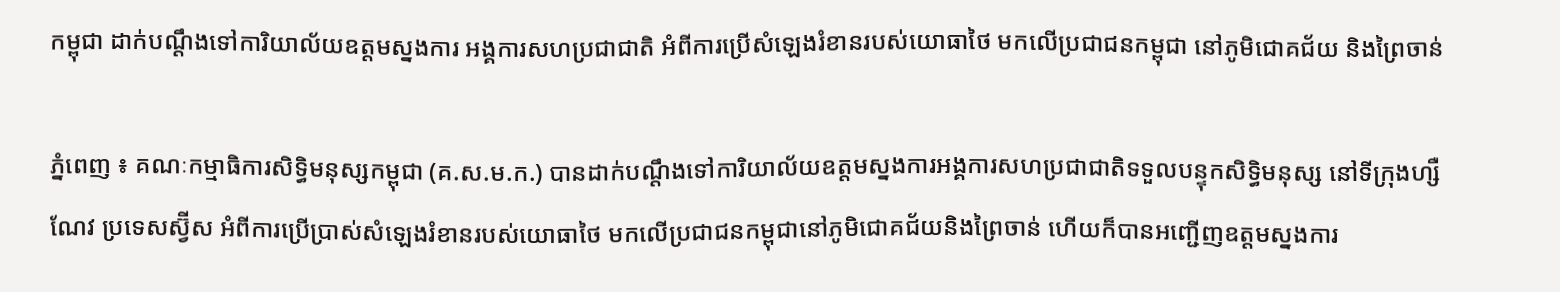កម្ពុជា ដាក់បណ្តឹងទៅការិយាល័យឧត្តមស្នងការ អង្គការសហប្រជាជាតិ អំពីការប្រើសំឡេងរំខានរបស់យោធាថៃ មកលើប្រជាជនកម្ពុជា នៅភូមិជោគជ័យ និងព្រៃចាន់

ភ្នំពេញ ៖ គណៈកម្មាធិការសិទ្ធិមនុស្សកម្ពុជា (គ.ស.ម.ក.) បានដាក់បណ្តឹងទៅការិយាល័យឧត្តមស្នងការអង្គការសហប្រជាជាតិទទួលបន្ទុកសិទ្ធិមនុស្ស នៅទីក្រុងហ្សឺណែវ ប្រទេសស្វ៊ីស អំពីការប្រើប្រាស់សំឡេងរំខានរបស់យោធាថៃ មកលើប្រជាជនកម្ពុជានៅភូមិជោគជ័យនិងព្រៃចាន់ ហើយក៏បានអញ្ជើញឧត្តមស្នងការ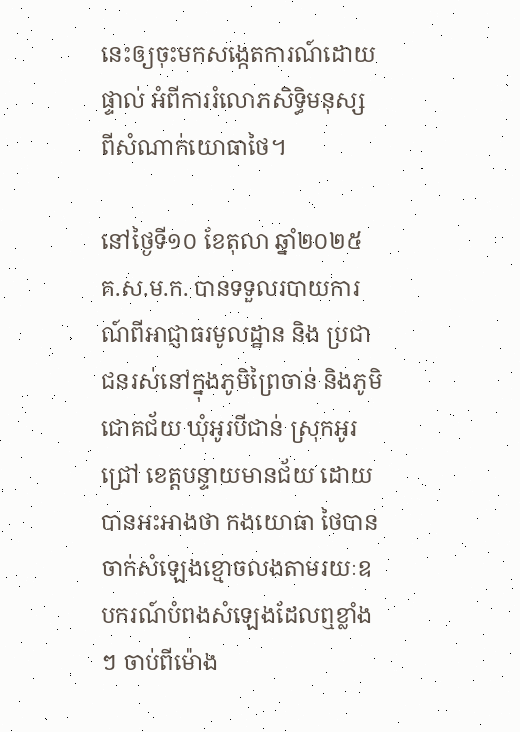នេះឲ្យចុះមកសង្កេតការណ៍ដោយផ្ទាល់ អំពីការរំលោភសិទ្ធិមនុស្ស ពីសំណាក់យោធាថៃ។

នៅថ្ងៃទី១០ ខែតុលា ឆ្នាំ២០២៥ គ.ស.ម.ក. បានទទួលរបាយការណ៍ពីអាជ្ញាធរមូលដ្ឋាន និង ប្រជាជនរស់នៅក្នុងភូមិព្រៃចាន់ និងភូមិជោគជ័យ ឃុំអូរបីជាន់ ស្រុកអូរជ្រៅ ខេត្តបន្ទាយមានជ័យ ដោយ បានអះអាងថា កងយោធា ថៃបានចាក់សំឡេងខ្មោចលងតាមរយៈឧបករណ៍បំពងសំឡេងដែលឮខ្លាំងៗ ចាប់ពីម៉ោង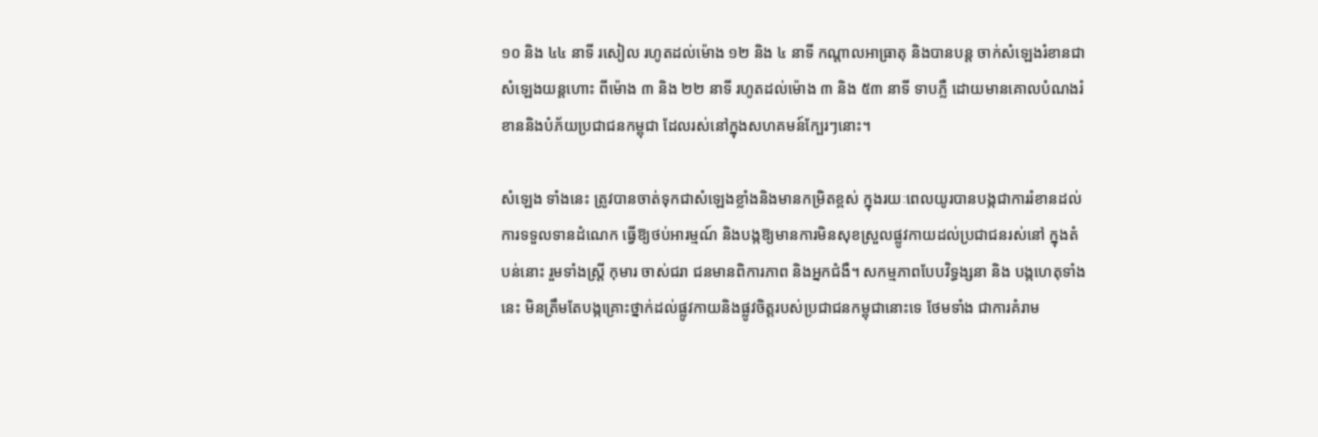១០ និង ៤៤ នាទី រសៀល រហូតដល់ម៉ោង ១២ និង ៤ នាទី កណ្តាលអាធ្រាតុ និងបានបន្ត ចាក់សំឡេងរំខានជាសំឡេងយន្តហោះ ពីម៉ោង ៣ និង ២២ នាទី រហូតដល់ម៉ោង ៣ និង ៥៣ នាទី ទាបភ្លឺ ដោយមានគោលបំណងរំខាននិងបំភ័យប្រជាជនកម្ពុជា ដែលរស់នៅក្នុងសហគមន៍ក្បែរៗនោះ។

សំឡេង ទាំងនេះ ត្រូវបានចាត់ទុកជាសំឡេងខ្លាំងនិងមានកម្រិតខ្ពស់ ក្នុងរយៈពេលយូរបានបង្កជាការរំខានដល់ ការទទួលទានដំណេក ធ្វើឱ្យថប់អារម្មណ៍ និងបង្កឱ្យមានការមិនសុខស្រួលផ្លូវកាយដល់ប្រជាជនរស់នៅ ក្នុងតំបន់នោះ រួមទាំងស្ត្រី កុមារ ចាស់ជរា ជនមានពិការភាព និងអ្នកជំងឺ។ សកម្មភាពបែបវិទ្ធង្សនា និង បង្កហេតុទាំងនេះ មិនត្រឹមតែបង្កគ្រោះថ្នាក់ដល់ផ្លូវកាយនិងផ្លូវចិត្តរបស់ប្រជាជនកម្ពុជានោះទេ ថែមទាំង ជាការគំរាម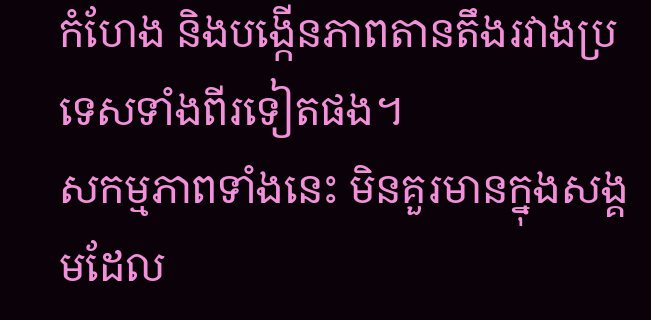កំហែង និងបង្កើនភាពតានតឹងរវាងប្រទេសទាំងពីរទៀតផង។
សកម្មភាពទាំងនេះ មិនគួរមានក្នុងសង្គមដែល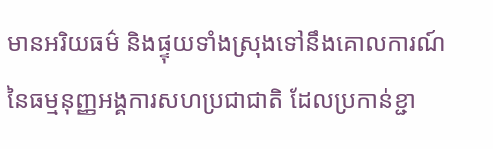មានអរិយធម៌ និងផ្ទុយទាំងស្រុងទៅនឹងគោលការណ៍នៃធម្មនុញ្ញអង្គការសហប្រជាជាតិ ដែលប្រកាន់ខ្ជា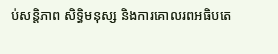ប់សន្តិភាព សិទ្ធិមនុស្ស និងការគោលរពអធិបតេ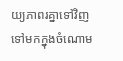យ្យភាពរគ្នាទៅវិញទៅមកក្នុងចំណោម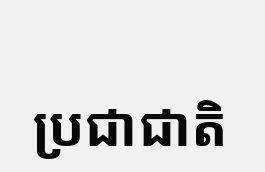ប្រជាជាតិ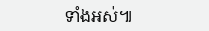ទាំងអស់៕